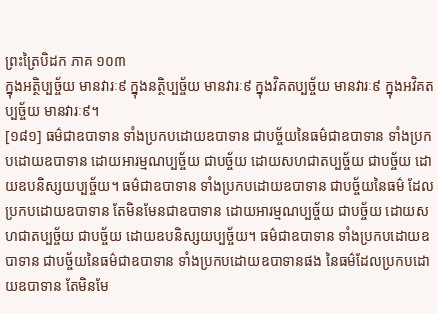ព្រះត្រៃបិដក ភាគ ១០៣
ក្នុងអត្ថិប្បច្ច័យ មានវារៈ៩ ក្នុងនត្ថិប្បច្ច័យ មានវារៈ៩ ក្នុងវិគតប្បច្ច័យ មានវារៈ៩ ក្នុងអវិគតប្បច្ច័យ មានវារៈ៩។
[១៨១] ធម៌ជាឧបាទាន ទាំងប្រកបដោយឧបាទាន ជាបច្ច័យនៃធម៌ជាឧបាទាន ទាំងប្រកបដោយឧបាទាន ដោយអារម្មណប្បច្ច័យ ជាបច្ច័យ ដោយសហជាតប្បច្ច័យ ជាបច្ច័យ ដោយឧបនិស្សយប្បច្ច័យ។ ធម៌ជាឧបាទាន ទាំងប្រកបដោយឧបាទាន ជាបច្ច័យនៃធម៌ ដែលប្រកបដោយឧបាទាន តែមិនមែនជាឧបាទាន ដោយអារម្មណប្បច្ច័យ ជាបច្ច័យ ដោយសហជាតប្បច្ច័យ ជាបច្ច័យ ដោយឧបនិស្សយប្បច្ច័យ។ ធម៌ជាឧបាទាន ទាំងប្រកបដោយឧបាទាន ជាបច្ច័យនៃធម៌ជាឧបាទាន ទាំងប្រកបដោយឧបាទានផង នៃធម៌ដែលប្រកបដោយឧបាទាន តែមិនមែ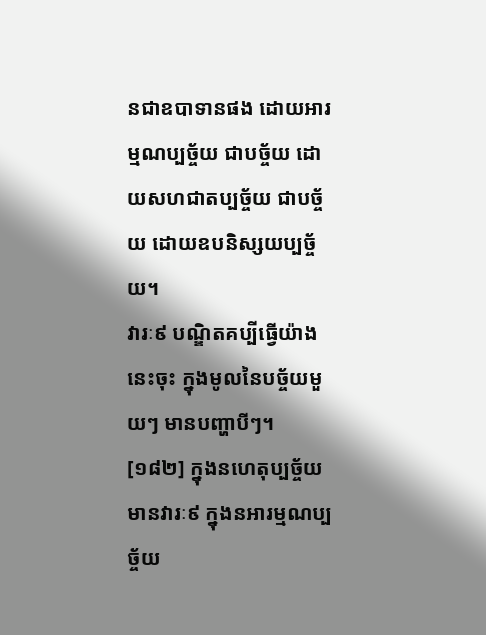នជាឧបាទានផង ដោយអារម្មណប្បច្ច័យ ជាបច្ច័យ ដោយសហជាតប្បច្ច័យ ជាបច្ច័យ ដោយឧបនិស្សយប្បច្ច័យ។
វារៈ៩ បណ្ឌិតគប្បីធ្វើយ៉ាងនេះចុះ ក្នុងមូលនៃបច្ច័យមួយៗ មានបញ្ហាបីៗ។
[១៨២] ក្នុងនហេតុប្បច្ច័យ មានវារៈ៩ ក្នុងនអារម្មណប្បច្ច័យ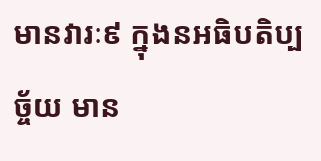មានវារៈ៩ ក្នុងនអធិបតិប្បច្ច័យ មាន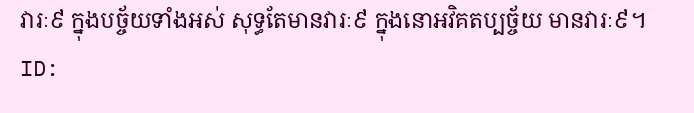វារៈ៩ ក្នុងបច្ច័យទាំងអស់ សុទ្ធតែមានវារៈ៩ ក្នុងនោអវិគតប្បច្ច័យ មានវារៈ៩។
ID: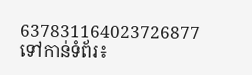637831164023726877
ទៅកាន់ទំព័រ៖